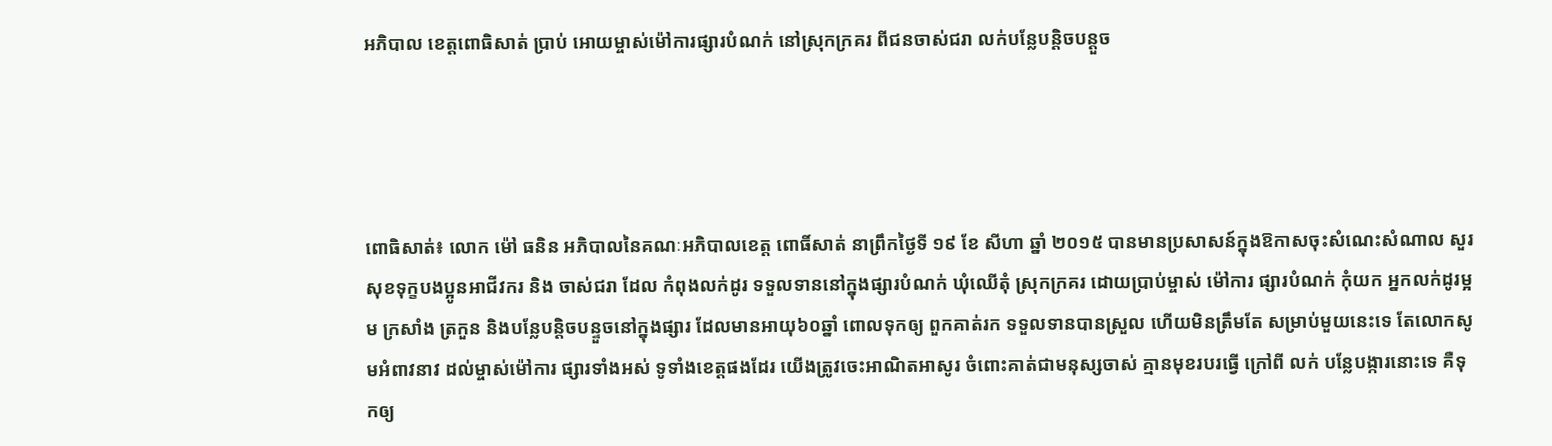អភិបាល ខេត្តពោធិសាត់ ប្រាប់ អោយម្ចាស់ម៉ៅការផ្សារបំណក់ នៅស្រុកក្រគរ ពីជនចាស់ជរា លក់បន្លែបន្តិចបន្តួច




ពោធិសាត់៖ លោក ម៉ៅ ធនិន អភិបាលនៃគណៈអភិបាលខេត្ត ពោធិ៍សាត់ នាព្រឹកថ្ងៃទី ១៩ ខែ សីហា ឆ្នាំ ២០១៥ បានមានប្រសាសន៍ក្នុងឱកាសចុះសំណេះសំណាល សួរសុខទុក្ខបងប្អូនអាជីវករ និង ចាស់ជរា ដែល កំពុងលក់ដូរ ទទួលទាននៅក្នុងផ្សារបំណក់ ឃុំឈើតុំ ស្រុកក្រគរ ដោយប្រាប់ម្ចាស់ ម៉ៅការ ផ្សារបំណក់ កំុយក អ្នកលក់ដូរម្អម ក្រសាំង ត្រកួន និងបន្លែបន្តិចបន្ទួចនៅក្នុងផ្សារ ដែលមានអាយុ៦០ឆ្នាំ ពោលទុកឲ្យ ពួកគាត់រក ទទួលទានបានស្រួល ហើយមិនត្រឹមតែ សម្រាប់មួយនេះទេ តែលោកសូមអំពាវនាវ ដល់ម្ចាស់ម៉ៅការ ផ្សារទាំងអស់ ទូទាំងខេត្តផងដែរ យើងត្រូវចេះអាណិតអាសូរ ចំពោះគាត់ជាមនុស្សចាស់ គ្មានមុខរបរធ្វើ ក្រៅពី លក់ បន្លែបង្ការនោះទេ គឺទុកឲ្យ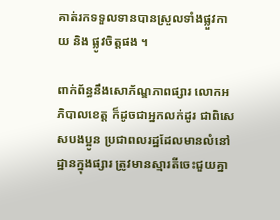គាត់រកទទួលទានបានស្រួលទាំងផ្លួវកាយ និង ផ្លូវចិត្តផង ។

ពាក់ព័ន្ធនឹងសោភ័ណ្ឌភាពផ្សារ លោកអភិបាលខេត្ត ក៏ដូចជាអ្នកលក់ដូរ ជាពិសេសបងប្អូន ប្រជាពលរដ្ឋដែលមានលំនៅដ្ឋានក្នុងផ្សារ ត្រូវមានស្មារតីចេះជួយគ្នា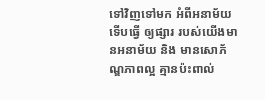ទៅវិញទៅមក អំពីអនាម័យទើបធ្វើ ឲ្យផ្សារ របស់យើងមានអនាម័យ និង មានសោភ័ណ្ឌភាពល្អ គ្មានប៉ះពាល់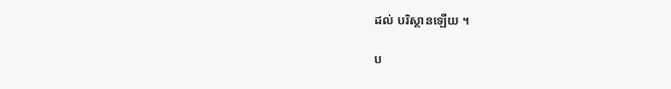ដល់ បរិស្ថានឡើយ ។

ប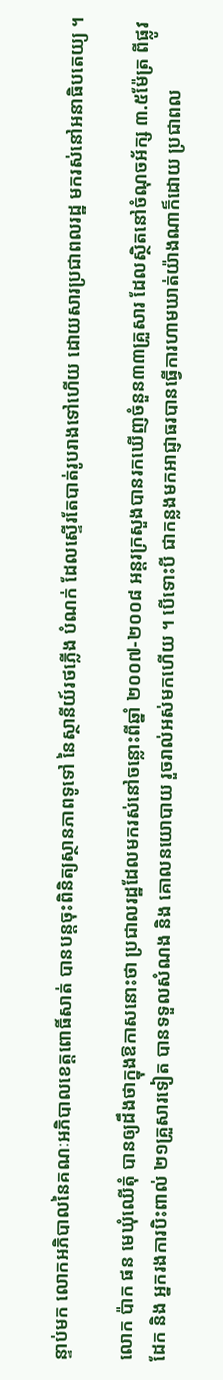ន្ទាប់មក លោកអភិបាលនៃគណៈអភិបាលខេត្តពោធិ៍សាត់ បានបន្តចុះពិនិត្យស្ថានភាពទូទៅ នៃស្ថានីយ៍រថភ្លើង បំណក់ ដែលស្ទើរតែបាត់រូបរាងទៅហើយ ដោយសារប្រជាពលរដ្ឋ មករស់នៅអនាធិបតេយ្យ ។

លោក ប៉ាក ផន មេឃុំឈើតុំ បានឲ្យដឹងថាក្នុងឱកាសនោះថា ប្រជាលរដ្ឋដែលមករស់នៅចន្លោះពីឆ្នាំ ២០០៧-២០០៨ អន្តរក្រសួងបានរកឃើញចំនួន៣៣គ្រួសារ ដែលស្ថិតនៅចំណុចអ័ក្ស ៣.៥ម៉ែត្រ ពីផ្លូវដែក និង អ្នករងការបិះពាល់ ២១គ្រួសារទៀត បានទទួលសំណង និង គោលនយោបាយ រួចរាល់អស់មកហើយ ។ បើទោះបី ជាកន្លងមកអាជ្ញាធរបានធ្វើការហាមឃាត់យ៉ាងណាក៏ដោយ ប្រជាពល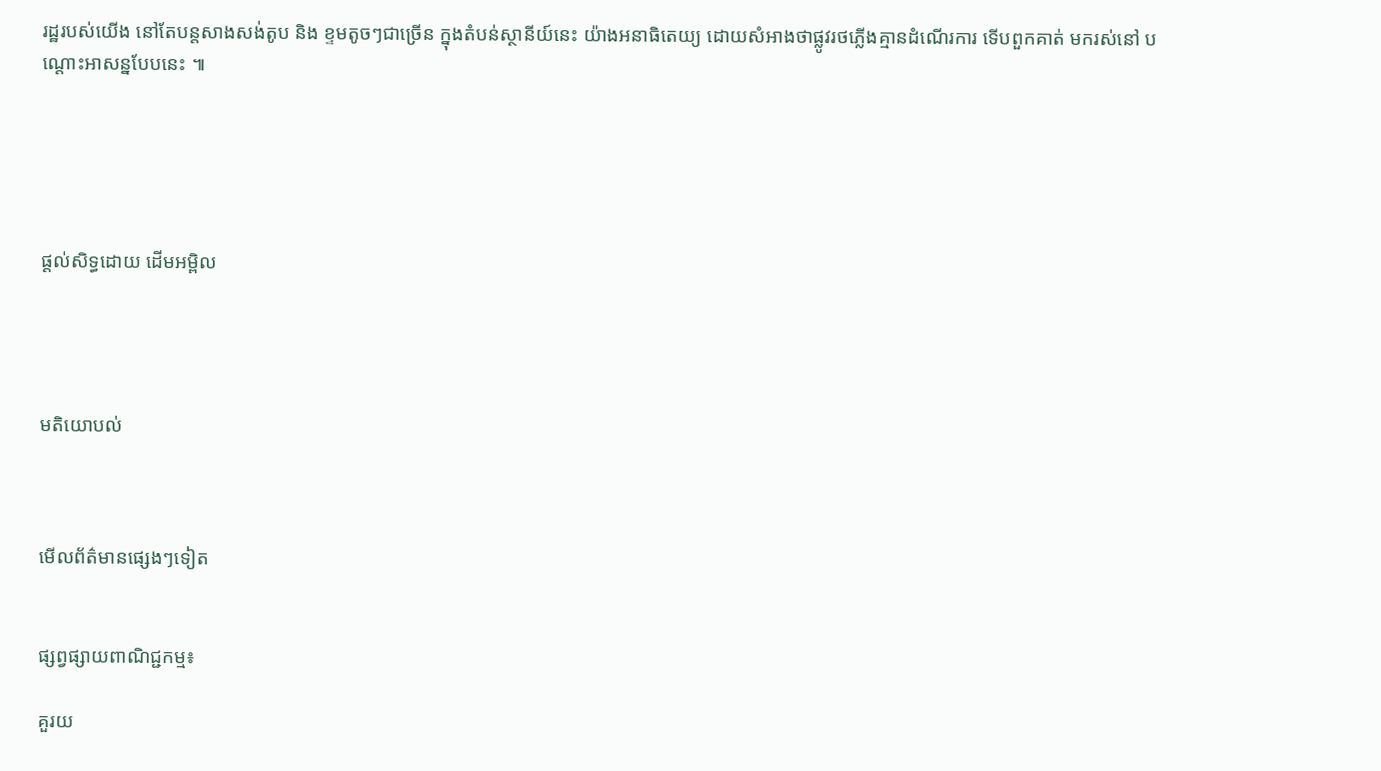រដ្ឋរបស់យើង នៅតែបន្តសាងសង់តូប និង ខ្ទមតូចៗជាច្រើន ក្នុងតំបន់ស្ថានីយ៍នេះ យ៉ាងអនាធិតេយ្យ ដោយសំអាងថាផ្លូវរថភ្លើងគ្មានដំណើរការ ទើបពួកគាត់ មករស់នៅ បណ្តោះអាសន្នបែបនេះ ៕





ផ្តល់សិទ្ធដោយ ដើមអម្ពិល




មតិយោបល់



មើលព័ត៌មានផ្សេងៗទៀត


ផ្សព្វផ្សាយពាណិជ្ជកម្ម៖

គួរយ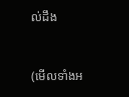ល់ដឹង


(មើលទាំងអ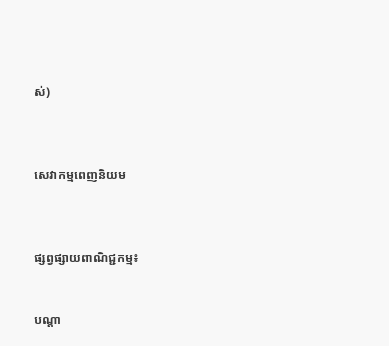ស់)



សេវាកម្មពេញនិយម



ផ្សព្វផ្សាយពាណិជ្ជកម្ម៖


បណ្តា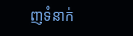ញទំនាក់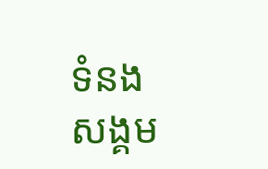ទំនងសង្គម